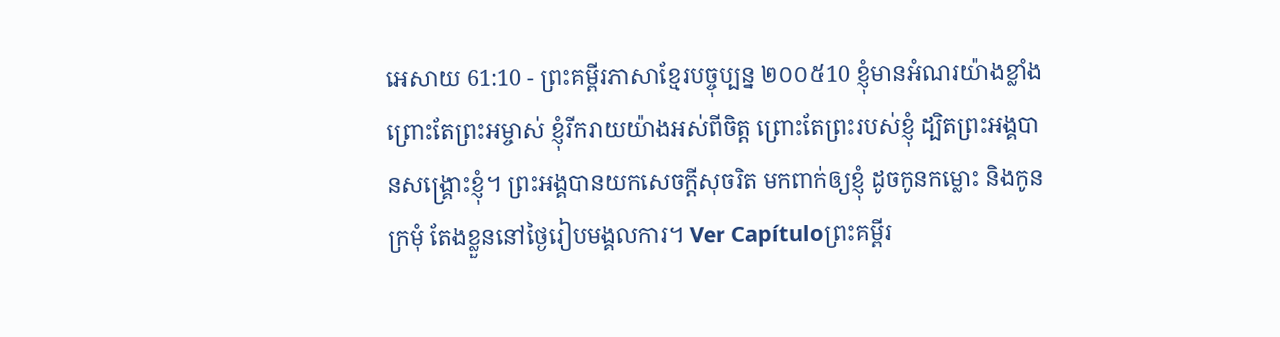អេសាយ 61:10 - ព្រះគម្ពីរភាសាខ្មែរបច្ចុប្បន្ន ២០០៥10 ខ្ញុំមានអំណរយ៉ាងខ្លាំង ព្រោះតែព្រះអម្ចាស់ ខ្ញុំរីករាយយ៉ាងអស់ពីចិត្ត ព្រោះតែព្រះរបស់ខ្ញុំ ដ្បិតព្រះអង្គបានសង្គ្រោះខ្ញុំ។ ព្រះអង្គបានយកសេចក្ដីសុចរិត មកពាក់ឲ្យខ្ញុំ ដូចកូនកម្លោះ និងកូនក្រមុំ តែងខ្លួននៅថ្ងៃរៀបមង្គលការ។ Ver Capítuloព្រះគម្ពីរ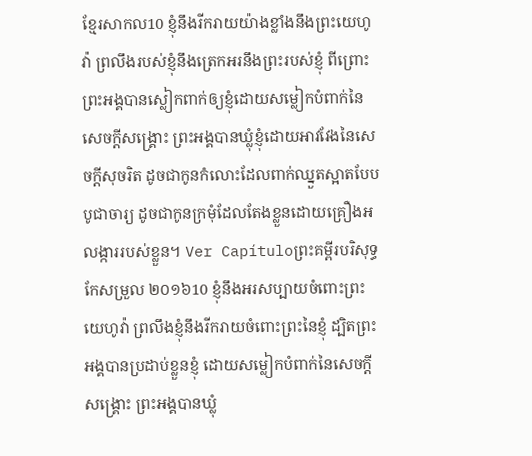ខ្មែរសាកល10 ខ្ញុំនឹងរីករាយយ៉ាងខ្លាំងនឹងព្រះយេហូវ៉ា ព្រលឹងរបស់ខ្ញុំនឹងត្រេកអរនឹងព្រះរបស់ខ្ញុំ ពីព្រោះព្រះអង្គបានស្លៀកពាក់ឲ្យខ្ញុំដោយសម្លៀកបំពាក់នៃសេចក្ដីសង្គ្រោះ ព្រះអង្គបានឃ្លុំខ្ញុំដោយអាវវែងនៃសេចក្ដីសុចរិត ដូចជាកូនកំលោះដែលពាក់ឈ្នួតស្អាតបែបបូជាចារ្យ ដូចជាកូនក្រមុំដែលតែងខ្លួនដោយគ្រឿងអលង្ការរបស់ខ្លួន។ Ver Capítuloព្រះគម្ពីរបរិសុទ្ធកែសម្រួល ២០១៦10 ខ្ញុំនឹងអរសប្បាយចំពោះព្រះយេហូវ៉ា ព្រលឹងខ្ញុំនឹងរីករាយចំពោះព្រះនៃខ្ញុំ ដ្បិតព្រះអង្គបានប្រដាប់ខ្លួនខ្ញុំ ដោយសម្លៀកបំពាក់នៃសេចក្ដីសង្គ្រោះ ព្រះអង្គបានឃ្លុំ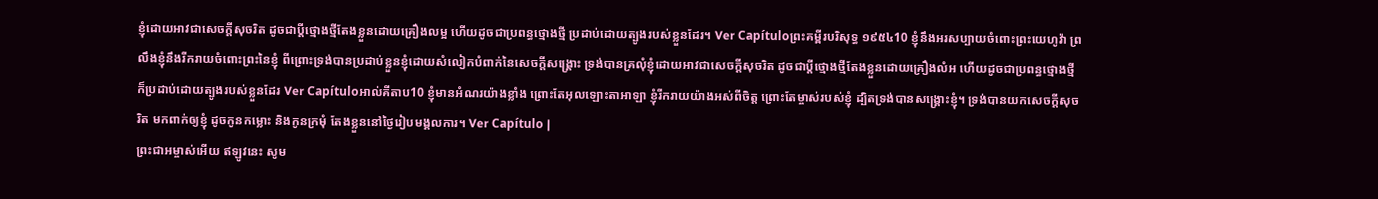ខ្ញុំដោយអាវជាសេចក្ដីសុចរិត ដូចជាប្តីថ្មោងថ្មីតែងខ្លួនដោយគ្រឿងលម្អ ហើយដូចជាប្រពន្ធថ្មោងថ្មី ប្រដាប់ដោយត្បូងរបស់ខ្លួនដែរ។ Ver Capítuloព្រះគម្ពីរបរិសុទ្ធ ១៩៥៤10 ខ្ញុំនឹងអរសប្បាយចំពោះព្រះយេហូវ៉ា ព្រលឹងខ្ញុំនឹងរីករាយចំពោះព្រះនៃខ្ញុំ ពីព្រោះទ្រង់បានប្រដាប់ខ្លួនខ្ញុំដោយសំលៀកបំពាក់នៃសេចក្ដីសង្គ្រោះ ទ្រង់បានគ្រលុំខ្ញុំដោយអាវជាសេចក្ដីសុចរិត ដូចជាប្ដីថ្មោងថ្មីតែងខ្លួនដោយគ្រឿងលំអ ហើយដូចជាប្រពន្ធថ្មោងថ្មី ក៏ប្រដាប់ដោយត្បូងរបស់ខ្លួនដែរ Ver Capítuloអាល់គីតាប10 ខ្ញុំមានអំណរយ៉ាងខ្លាំង ព្រោះតែអុលឡោះតាអាឡា ខ្ញុំរីករាយយ៉ាងអស់ពីចិត្ត ព្រោះតែម្ចាស់របស់ខ្ញុំ ដ្បិតទ្រង់បានសង្គ្រោះខ្ញុំ។ ទ្រង់បានយកសេចក្ដីសុចរិត មកពាក់ឲ្យខ្ញុំ ដូចកូនកម្លោះ និងកូនក្រមុំ តែងខ្លួននៅថ្ងៃរៀបមង្គលការ។ Ver Capítulo |
ព្រះជាអម្ចាស់អើយ ឥឡូវនេះ សូម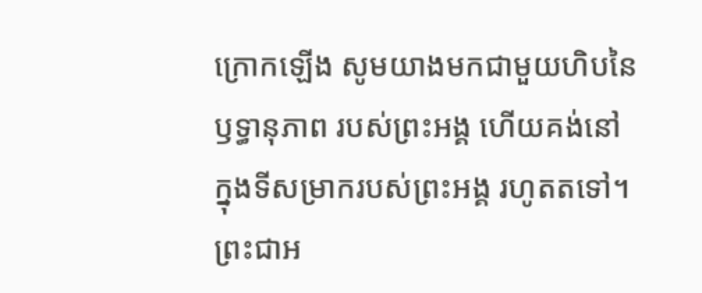ក្រោកឡើង សូមយាងមកជាមួយហិបនៃឫទ្ធានុភាព របស់ព្រះអង្គ ហើយគង់នៅក្នុងទីសម្រាករបស់ព្រះអង្គ រហូតតទៅ។ ព្រះជាអ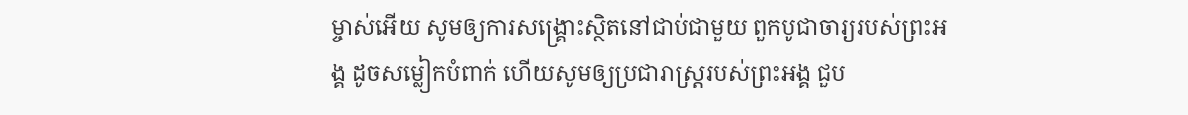ម្ចាស់អើយ សូមឲ្យការសង្គ្រោះស្ថិតនៅជាប់ជាមួយ ពួកបូជាចារ្យរបស់ព្រះអង្គ ដូចសម្លៀកបំពាក់ ហើយសូមឲ្យប្រជារាស្ត្ររបស់ព្រះអង្គ ជួប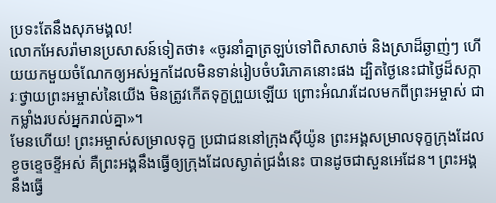ប្រទះតែនឹងសុភមង្គល!
លោកអែសរ៉ាមានប្រសាសន៍ទៀតថា៖ «ចូរនាំគ្នាត្រឡប់ទៅពិសាសាច់ និងស្រាដ៏ឆ្ងាញ់ៗ ហើយយកមួយចំណែកឲ្យអស់អ្នកដែលមិនទាន់រៀបចំបរិភោគនោះផង ដ្បិតថ្ងៃនេះជាថ្ងៃដ៏សក្ការៈថ្វាយព្រះអម្ចាស់នៃយើង មិនត្រូវកើតទុក្ខព្រួយឡើយ ព្រោះអំណរដែលមកពីព្រះអម្ចាស់ ជាកម្លាំងរបស់អ្នករាល់គ្នា»។
មែនហើយ! ព្រះអម្ចាស់សម្រាលទុក្ខ ប្រជាជននៅក្រុងស៊ីយ៉ូន ព្រះអង្គសម្រាលទុក្ខក្រុងដែលខូចខ្ទេចខ្ទីអស់ គឺព្រះអង្គនឹងធ្វើឲ្យក្រុងដែលស្ងាត់ជ្រងំនេះ បានដូចជាសួនអេដែន។ ព្រះអង្គនឹងធ្វើ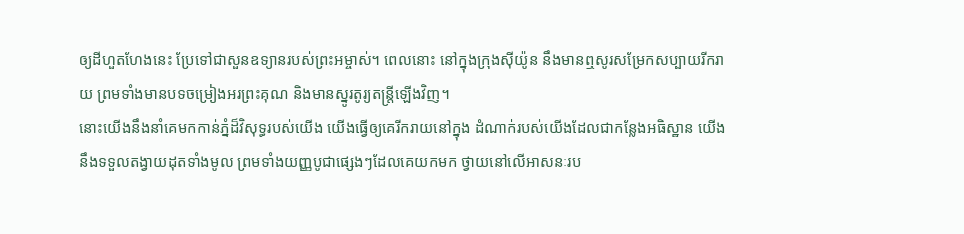ឲ្យដីហួតហែងនេះ ប្រែទៅជាសួនឧទ្យានរបស់ព្រះអម្ចាស់។ ពេលនោះ នៅក្នុងក្រុងស៊ីយ៉ូន នឹងមានឮសូរសម្រែកសប្បាយរីករាយ ព្រមទាំងមានបទចម្រៀងអរព្រះគុណ និងមានស្នូរតូរ្យតន្ត្រីឡើងវិញ។
នោះយើងនឹងនាំគេមកកាន់ភ្នំដ៏វិសុទ្ធរបស់យើង យើងធ្វើឲ្យគេរីករាយនៅក្នុង ដំណាក់របស់យើងដែលជាកន្លែងអធិស្ឋាន យើងនឹងទទួលតង្វាយដុតទាំងមូល ព្រមទាំងយញ្ញបូជាផ្សេងៗដែលគេយកមក ថ្វាយនៅលើអាសនៈរប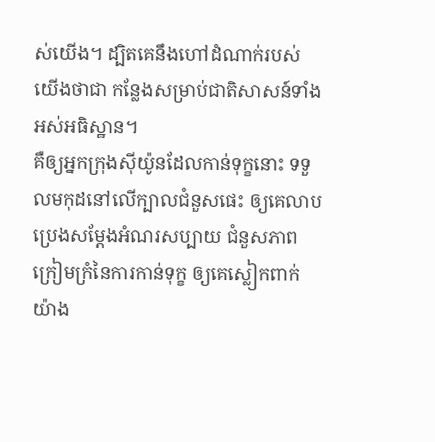ស់យើង។ ដ្បិតគេនឹងហៅដំណាក់របស់យើងថាជា កន្លែងសម្រាប់ជាតិសាសន៍ទាំងអស់អធិស្ឋាន។
គឺឲ្យអ្នកក្រុងស៊ីយ៉ូនដែលកាន់ទុក្ខនោះ ទទួលមកុដនៅលើក្បាលជំនួសផេះ ឲ្យគេលាបប្រេងសម្តែងអំណរសប្បាយ ជំនួសភាពក្រៀមក្រំនៃការកាន់ទុក្ខ ឲ្យគេស្លៀកពាក់យ៉ាង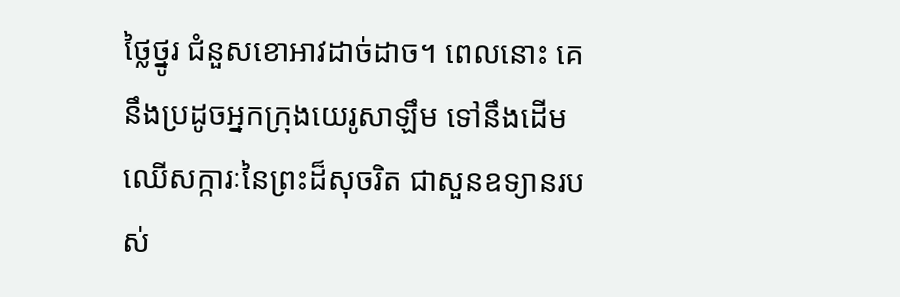ថ្លៃថ្នូរ ជំនួសខោអាវដាច់ដាច។ ពេលនោះ គេនឹងប្រដូចអ្នកក្រុងយេរូសាឡឹម ទៅនឹងដើមឈើសក្ការៈនៃព្រះដ៏សុចរិត ជាសួនឧទ្យានរបស់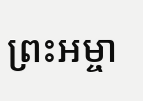ព្រះអម្ចា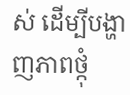ស់ ដើម្បីបង្ហាញភាពថ្កុំ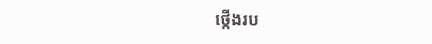ថ្កើងរប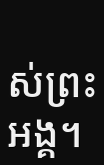ស់ព្រះអង្គ។